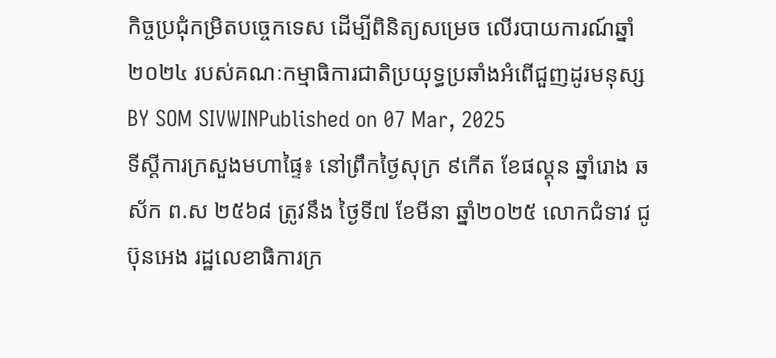កិច្ចប្រជុំកម្រិតបច្ចេកទេស ដើម្បីពិនិត្យសម្រេច លើរបាយការណ៍ឆ្នាំ២០២៤ របស់គណៈកម្មាធិការជាតិប្រយុទ្ធប្រឆាំងអំពើជួញដូរមនុស្ស
BY SOM SIVWINPublished on 07 Mar, 2025
ទីស្តីការក្រសួងមហាផ្ទៃ៖ នៅព្រឹកថ្ងៃសុក្រ ៩កើត ខែផល្គុន ឆ្នាំរោង ឆស័ក ព.ស ២៥៦៨ ត្រូវនឹង ថ្ងៃទី៧ ខែមីនា ឆ្នាំ២០២៥ លោកជំទាវ ជូ ប៊ុនអេង រដ្ឋលេខាធិការក្រ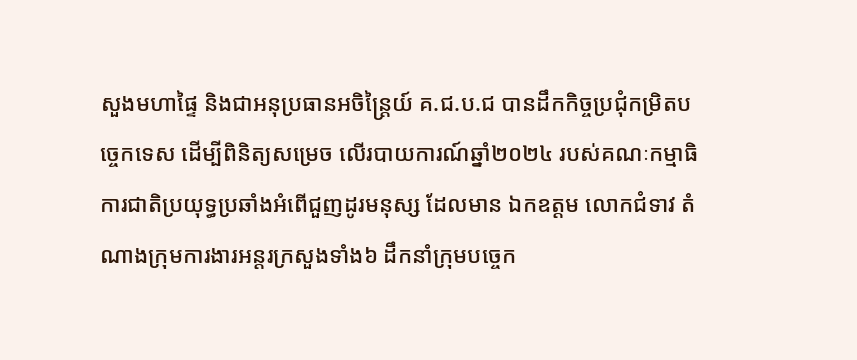សួងមហាផ្ទៃ និងជាអនុប្រធានអចិន្ត្រៃយ៍ គ.ជ.ប.ជ បានដឹកកិច្ចប្រជុំកម្រិតបច្ចេកទេស ដើម្បីពិនិត្យសម្រេច លើរបាយការណ៍ឆ្នាំ២០២៤ របស់គណៈកម្មាធិការជាតិប្រយុទ្ធប្រឆាំងអំពើជួញដូរមនុស្ស ដែលមាន ឯកឧត្តម លោកជំទាវ តំណាងក្រុមការងារអន្តរក្រសួងទាំង៦ ដឹកនាំក្រុមបច្ចេក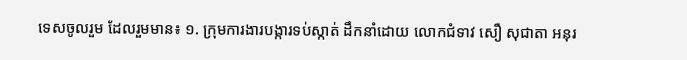ទេសចូលរួម ដែលរួមមាន៖ ១. ក្រុមការងារបង្ការទប់ស្កាត់ ដឹកនាំដោយ លោកជំទាវ សឿ សុជាតា អនុរ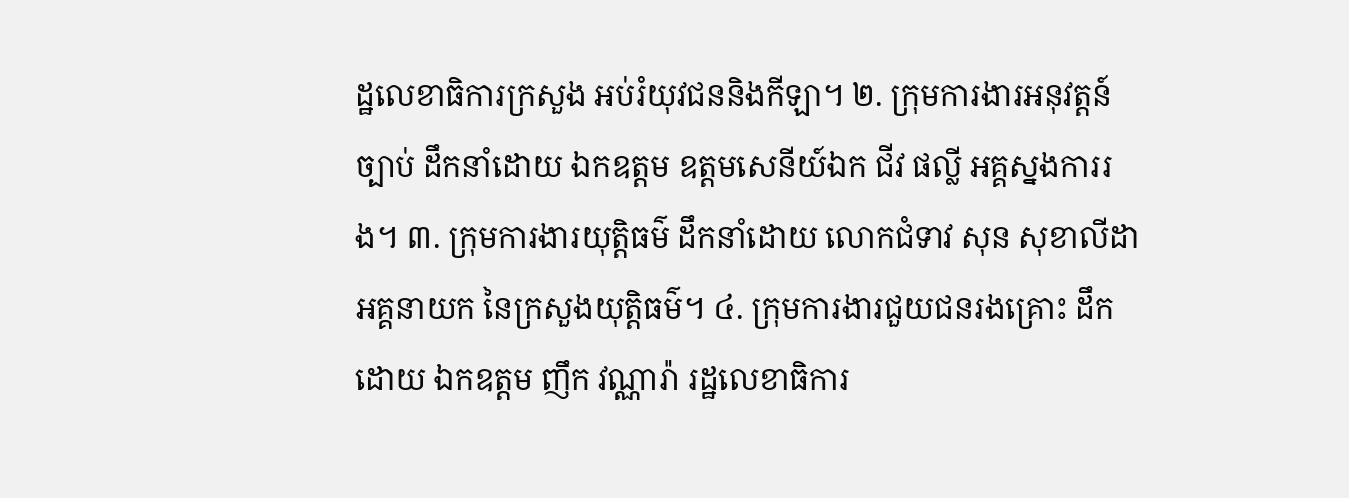ដ្ឋលេខាធិការក្រសួង អប់រំយុវជននិងកីឡា។ ២. ក្រុមការងារអនុវត្តន៍ច្បាប់ ដឹកនាំដោយ ឯកឧត្តម ឧត្តមសេនីយ៍ឯក ជីវ ផល្លី អគ្គស្នងការរង។ ៣. ក្រុមការងារយុត្តិធម៌ ដឹកនាំដោយ លោកជំទាវ សុន សុខាលីដា អគ្គនាយក នៃក្រសួងយុត្តិធម៌។ ៤. ក្រុមការងារជួយជនរងគ្រោះ ដឹកដោយ ឯកឧត្តម ញឹក វណ្ណារ៉ា រដ្ឋលេខាធិការ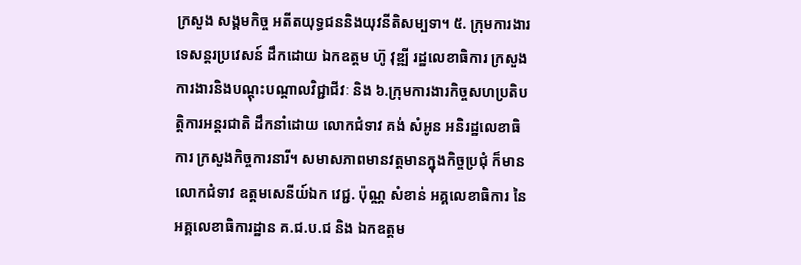ក្រសួង សង្គមកិច្ច អតីតយុទ្ធជននិងយុវនីតិសម្បទា។ ៥. ក្រុមការងារទេសន្តរប្រវេសន៍ ដឹកដោយ ឯកឧត្តម ហ៊ូ វុឌ្ឍី រដ្ឋលេខាធិការ ក្រសួង ការងារនិងបណ្តុះបណ្តាលវិជ្ជាជីវៈ និង ៦.ក្រុមការងារកិច្ចសហប្រតិបត្តិការអន្តរជាតិ ដឹកនាំដោយ លោកជំទាវ គង់ សំអូន អនិរដ្ឋលេខាធិការ ក្រសួងកិច្ចការនារី។ សមាសភាពមានវត្តមានក្នុងកិច្ចប្រជុំ ក៏មានលោកជំទាវ ឧត្តមសេនីយ៍ឯក វេជ្ជ. ប៉ុណ្ណ សំខាន់ អគ្គលេខាធិការ នៃអគ្គលេខាធិការដ្ឋាន គ.ជ.ប.ជ និង ឯកឧត្តម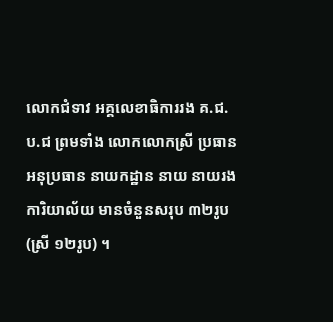លោកជំទាវ អគ្គលេខាធិការរង គ.ជ.ប.ជ ព្រមទាំង លោកលោកស្រី ប្រធាន អនុប្រធាន នាយកដ្ឋាន នាយ នាយរងការិយាល័យ មានចំនួនសរុប ៣២រូប (ស្រី ១២រូប) ។